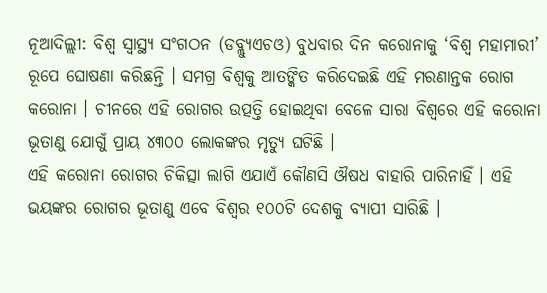ନୂଆଦିଲ୍ଲୀ: ବିଶ୍ୱ ସ୍ୱାସ୍ଥ୍ୟ ସଂଗଠନ (ଡବ୍ଲ୍ୟୁଏଚଓ) ବୁଧବାର ଦିନ କରୋନାକୁ ‘ବିଶ୍ୱ ମହାମାରୀ’ ରୂପେ ଘୋଷଣା କରିଛନ୍ତି । ସମଗ୍ର ବିଶ୍ୱକୁ ଆତଙ୍କିତ କରିଦେଇଛି ଏହି ମରଣାନ୍ତକ ରୋଗ କରୋନା । ଚୀନରେ ଏହି ରୋଗର ଉତ୍ପତ୍ତି ହୋଇଥିବା ବେଳେ ସାରା ବିଶ୍ୱରେ ଏହି କରୋନା ଭୂତାଣୁ ଯୋଗୁଁ ପ୍ରାୟ ୪୩୦୦ ଲୋକଙ୍କର ମୃତ୍ୟୁ ଘଟିଛି ।
ଏହି କରୋନା ରୋଗର ଚିକିତ୍ସା ଲାଗି ଏଯାଏଁ କୌଣସି ଔଷଧ ବାହାରି ପାରିନାହିଁ । ଏହି ଭୟଙ୍କର ରୋଗର ଭୂତାଣୁ ଏବେ ବିଶ୍ୱର ୧୦୦ଟି ଦେଶକୁ ବ୍ୟାପୀ ସାରିଛି ।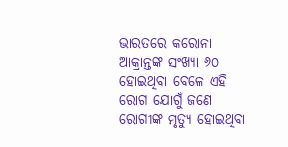ଭାରତରେ କରୋନା ଆକ୍ରାନ୍ତଙ୍କ ସଂଖ୍ୟା ୬୦ ହୋଇଥିବା ବେଳେ ଏହି ରୋଗ ଯୋଗୁଁ ଜଣେ ରୋଗୀଙ୍କ ମୃତ୍ୟୁ ହୋଇଥିବା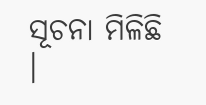ସୂଚନା ମିଳିଛି ।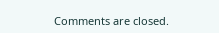Comments are closed.